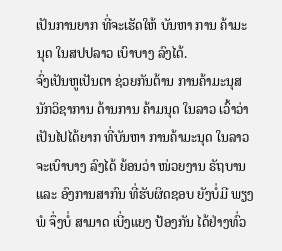ເປັນການຍາກ ທີ່ຈະເຮັດໃຫ້ ບັນຫາ ການ ຄ້າມະນຸດ ໃນສປປລາວ ເບົາບາງ ລົງໄດ້.
ຈົ່ງເປັນຫູເປັນຕາ ຊ່ວຍກັນຕ້ານ ການຄ້າມະນຸສ
ນັກວິຊາການ ດ້ານການ ຄ້າມນຸດ ໃນລາວ ເວົ້າວ່າ ເປັນໄປໄດ້ຍາກ ທີ່ບັນຫາ ການຄ້າມະນຸດ ໃນລາວ ຈະເບົາບາງ ລົງໄດ້ ຍ້ອນວ່າ ໜ່ວຍງານ ຣັຖບານ ແລະ ອົງການສາກົນ ທີ່ຮັບຜິດຊອບ ຍັງບໍ່ມີ ພຽງພໍ ຈຶ່ງບໍ່ ສາມາດ ເບີ່ງແຍງ ປ້ອງກັນ ໄດ້ຢ່າງທົ່ວ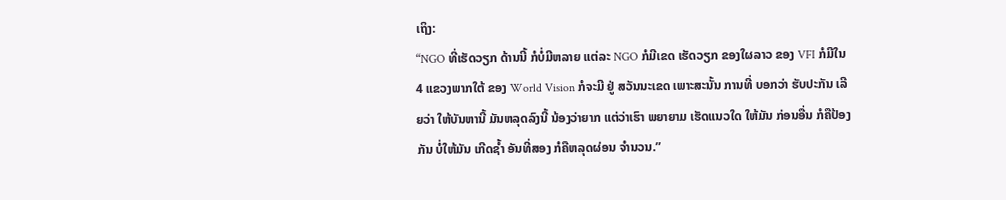ເຖິງ:
“NGO ທີ່ເຮັດວຽກ ດ້ານນີ້ ກໍບໍ່ມີຫລາຍ ແຕ່ລະ NGO ກໍມີເຂດ ເຮັດວຽກ ຂອງໃຜລາວ ຂອງ VFI ກໍມີໃນ 4 ແຂວງພາກໃຕ້ ຂອງ World Vision ກໍຈະມີ ຢູ່ ສວັນນະເຂດ ເພາະສະນັ້ນ ການທີ່ ບອກວ່າ ຮັບປະກັນ ເລີຍວ່າ ໃຫ້ບັນຫານີ້ ມັນຫລຸດລົງນີ້ ນ້ອງວ່າຍາກ ແຕ່ວ່າເຮົາ ພຍາຍາມ ເຮັດແນວໃດ ໃຫ້ມັນ ກ່ອນອື່ນ ກໍຄືປ້ອງກັນ ບໍ່ໃຫ້ມັນ ເກີດຊ້ຳ ອັນທີ່ສອງ ກໍຄືຫລຸດຜ່ອນ ຈຳນວນ.”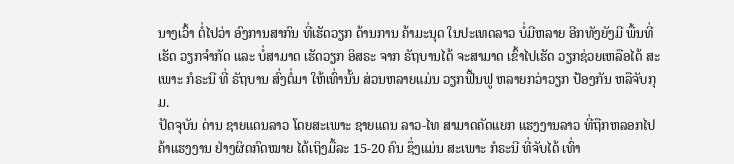ນາງເວົ້າ ຕໍ່ໄປວ່າ ອົງການສາກົນ ທີ່ເຮັດວຽກ ດ້ານການ ຄ້າມະນຸດ ໃນປະເທດລາວ ບໍ່ມີຫລາຍ ອີກທັງຍັງມີ ພື້ນທີ່ເຮັດ ວຽກຈຳກັດ ແລະ ບໍ່ສາມາດ ເຮັດວຽກ ອິສຣະ ຈາກ ຣັຖບານໄດ້ ຈະສາມາດ ເຂົ້າໄປເຮັດ ວຽກຊ່ວຍເຫລືອໄດ້ ສະເພາະ ກໍຣະນີ ທີ່ ຣັຖບານ ສົ່ງຕໍ່ມາ ໃຫ້ເທົ່ານັ້ນ ສ່ວນຫລາຍແມ່ນ ວຽກຟື້ນຟູ ຫລາຍກວ່າວຽກ ປ້ອງກັນ ຫລືຈັບກຸມ.
ປັດຈຸບັນ ດ່ານ ຊາຍແດນລາວ ໂດຍສະເພາະ ຊາຍແດນ ລາວ-ໄທ ສາມາດຄັດແຍກ ແຮງງານລາວ ທີ່ຖືກຫລອກໄປ ຄ້າແຮງງານ ຢ່າງຜິດກົດໝາຍ ໄດ້ເຖິງມື້ລະ 15-20 ຄົນ ຊຶ່ງແມ່ນ ສະເພາະ ກໍຣະນີ ທີ່ຈັບໄດ້ ເທົ່າ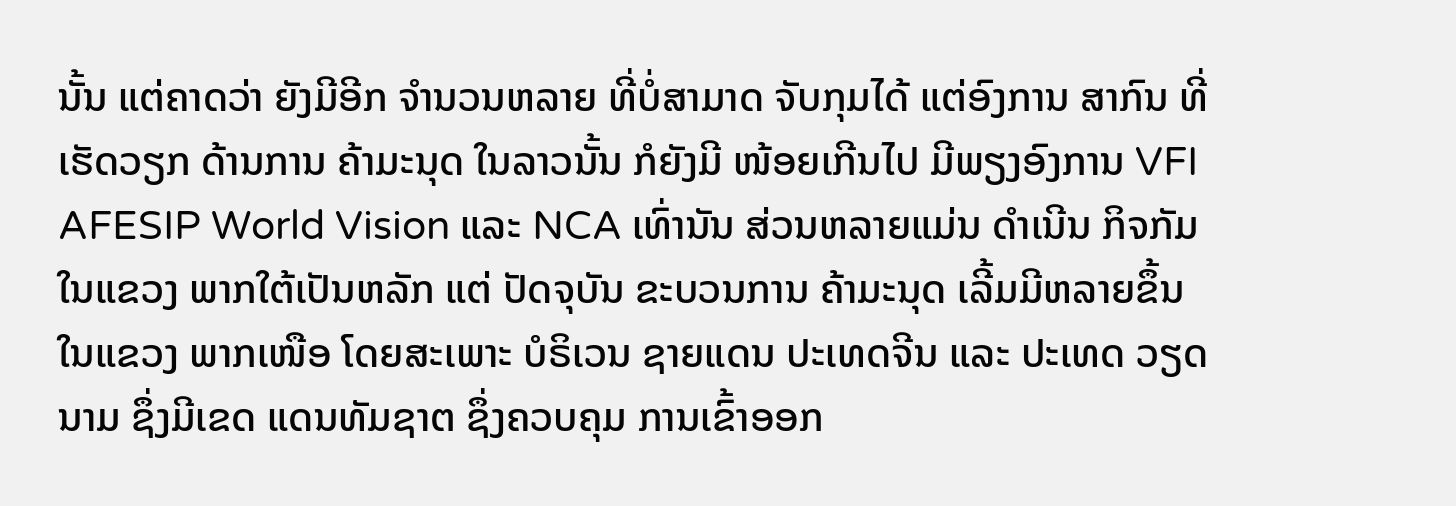ນັ້ນ ແຕ່ຄາດວ່າ ຍັງມີອີກ ຈຳນວນຫລາຍ ທີ່ບໍ່ສາມາດ ຈັບກຸມໄດ້ ແຕ່ອົງການ ສາກົນ ທີ່ເຮັດວຽກ ດ້ານການ ຄ້າມະນຸດ ໃນລາວນັ້ນ ກໍຍັງມີ ໜ້ອຍເກີນໄປ ມີພຽງອົງການ VFI AFESIP World Vision ແລະ NCA ເທົ່ານັນ ສ່ວນຫລາຍແມ່ນ ດຳເນີນ ກິຈກັມ ໃນແຂວງ ພາກໃຕ້ເປັນຫລັກ ແຕ່ ປັດຈຸບັນ ຂະບວນການ ຄ້າມະນຸດ ເລີ້ມມີຫລາຍຂຶ້ນ ໃນແຂວງ ພາກເໜືອ ໂດຍສະເພາະ ບໍຣິເວນ ຊາຍແດນ ປະເທດຈີນ ແລະ ປະເທດ ວຽດນາມ ຊຶ່ງມີເຂດ ແດນທັມຊາຕ ຊຶ່ງຄວບຄຸມ ການເຂົ້າອອກ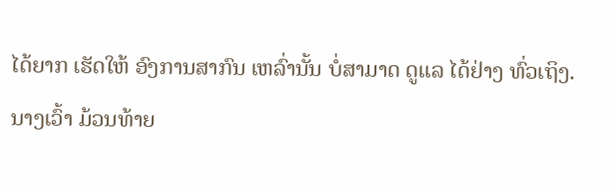ໄດ້ຍາກ ເຮັດໃຫ້ ອົງການສາກົນ ເຫລົ່ານັ້ນ ບໍ່ສາມາດ ດູແລ ໄດ້ຢ່າງ ທົ່ວເຖິງ.
ນາງເວົ້າ ມ້ວນທ້າຍ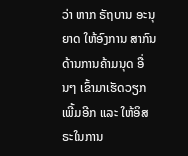ວ່າ ຫາກ ຣັຖບານ ອະນຸຍາດ ໃຫ້ອົງການ ສາກົນ ດ້ານການຄ້າມນຸດ ອື່ນໆ ເຂົ້າມາເຮັດວຽກ ເພີ້ມອີກ ແລະ ໃຫ້ອິສຣະໃນການ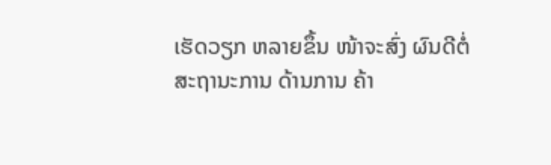ເຮັດວຽກ ຫລາຍຂຶ້ນ ໜ້າຈະສົ່ງ ຜົນດີຕໍ່ ສະຖານະການ ດ້ານການ ຄ້າ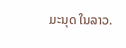ມະນຸດ ໃນລາວ.